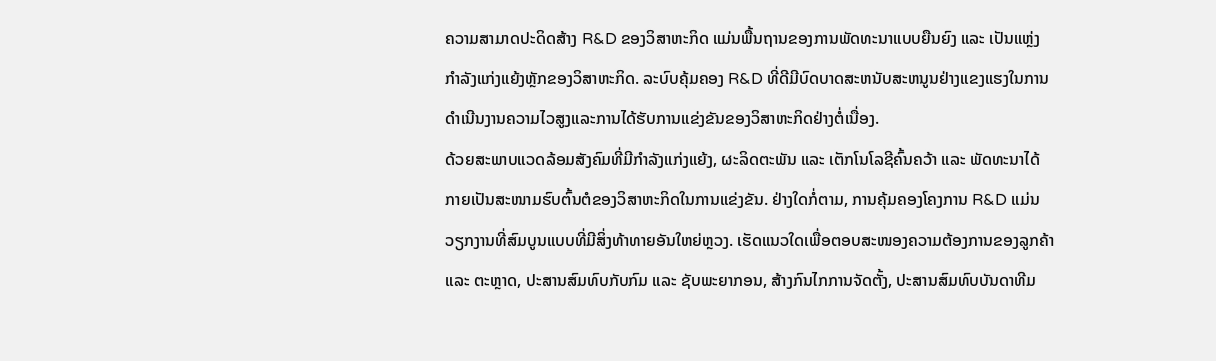ຄວາມສາມາດປະດິດສ້າງ R&D ຂອງວິສາຫະກິດ ແມ່ນພື້ນຖານຂອງການພັດທະນາແບບຍືນຍົງ ແລະ ເປັນແຫຼ່ງກຳລັງແກ່ງແຍ້ງຫຼັກຂອງວິສາຫະກິດ. ລະບົບຄຸ້ມຄອງ R&D ທີ່ດີມີບົດບາດສະຫນັບສະຫນູນຢ່າງແຂງແຮງໃນການດໍາເນີນງານຄວາມໄວສູງແລະການໄດ້ຮັບການແຂ່ງຂັນຂອງວິສາຫະກິດຢ່າງຕໍ່ເນື່ອງ.
ດ້ວຍສະພາບແວດລ້ອມສັງຄົມທີ່ມີກຳລັງແກ່ງແຍ້ງ, ຜະລິດຕະພັນ ແລະ ເຕັກໂນໂລຊີຄົ້ນຄວ້າ ແລະ ພັດທະນາໄດ້ກາຍເປັນສະໜາມຮົບຕົ້ນຕໍຂອງວິສາຫະກິດໃນການແຂ່ງຂັນ. ຢ່າງໃດກໍ່ຕາມ, ການຄຸ້ມຄອງໂຄງການ R&D ແມ່ນວຽກງານທີ່ສົມບູນແບບທີ່ມີສິ່ງທ້າທາຍອັນໃຫຍ່ຫຼວງ. ເຮັດແນວໃດເພື່ອຕອບສະໜອງຄວາມຕ້ອງການຂອງລູກຄ້າ ແລະ ຕະຫຼາດ, ປະສານສົມທົບກັບກົມ ແລະ ຊັບພະຍາກອນ, ສ້າງກົນໄກການຈັດຕັ້ງ, ປະສານສົມທົບບັນດາທີມ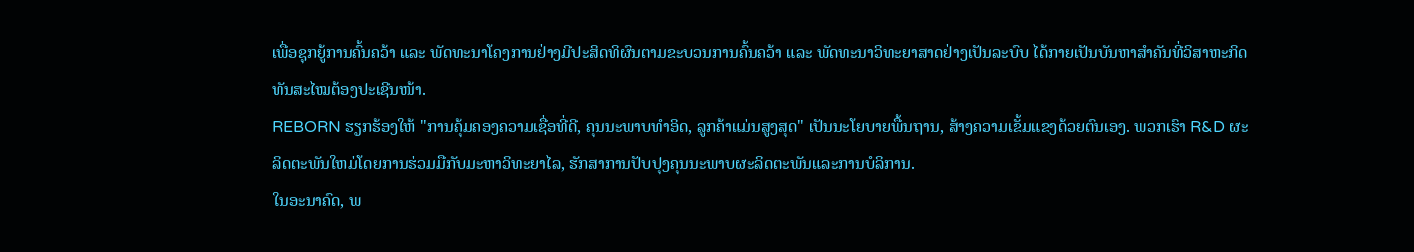ເພື່ອຊຸກຍູ້ການຄົ້ນຄວ້າ ແລະ ພັດທະນາໂຄງການຢ່າງມີປະສິດທິຜົນຕາມຂະບວນການຄົ້ນຄວ້າ ແລະ ພັດທະນາວິທະຍາສາດຢ່າງເປັນລະບົບ ໄດ້ກາຍເປັນບັນຫາສຳຄັນທີ່ວິສາຫະກິດທັນສະໄໝຕ້ອງປະເຊີນໜ້າ.
REBORN ຮຽກຮ້ອງໃຫ້ "ການຄຸ້ມຄອງຄວາມເຊື່ອທີ່ດີ, ຄຸນນະພາບທໍາອິດ, ລູກຄ້າແມ່ນສູງສຸດ" ເປັນນະໂຍບາຍພື້ນຖານ, ສ້າງຄວາມເຂັ້ມແຂງດ້ວຍຕົນເອງ. ພວກເຮົາ R&D ຜະລິດຕະພັນໃຫມ່ໂດຍການຮ່ວມມືກັບມະຫາວິທະຍາໄລ, ຮັກສາການປັບປຸງຄຸນນະພາບຜະລິດຕະພັນແລະການບໍລິການ.
ໃນອະນາຄົດ, ພ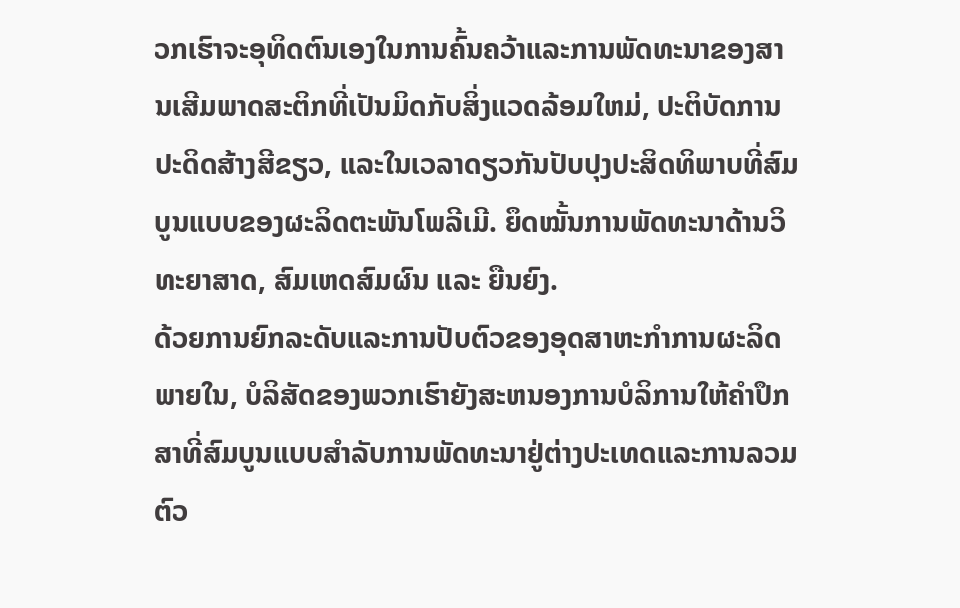ວກເຮົາຈະອຸທິດຕົນເອງໃນການຄົ້ນຄວ້າແລະການພັດທະນາຂອງສານເສີມພາດສະຕິກທີ່ເປັນມິດກັບສິ່ງແວດລ້ອມໃຫມ່, ປະຕິບັດການປະດິດສ້າງສີຂຽວ, ແລະໃນເວລາດຽວກັນປັບປຸງປະສິດທິພາບທີ່ສົມບູນແບບຂອງຜະລິດຕະພັນໂພລີເມີ. ຍຶດໝັ້ນການພັດທະນາດ້ານວິທະຍາສາດ, ສົມເຫດສົມຜົນ ແລະ ຍືນຍົງ.
ດ້ວຍການຍົກລະດັບແລະການປັບຕົວຂອງອຸດສາຫະກໍາການຜະລິດພາຍໃນ, ບໍລິສັດຂອງພວກເຮົາຍັງສະຫນອງການບໍລິການໃຫ້ຄໍາປຶກສາທີ່ສົມບູນແບບສໍາລັບການພັດທະນາຢູ່ຕ່າງປະເທດແລະການລວມຕົວ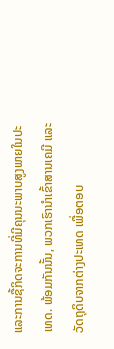ແລະການຊື້ກິດຈະການທີ່ມີຄຸນນະພາບສູງພາຍໃນປະເທດ. ພ້ອມກັນນັ້ນ, ພວກເຮົານຳເຂົ້າສານເຄມີ ແລະ ວັດຖຸດິບຈາກຕ່າງປະເທດ ເພື່ອຕອບ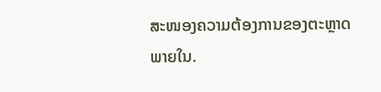ສະໜອງຄວາມຕ້ອງການຂອງຕະຫຼາດພາຍໃນ.